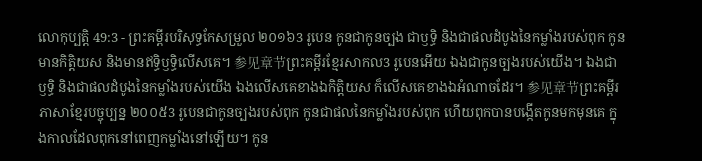លោកុប្បត្តិ 49:3 - ព្រះគម្ពីរបរិសុទ្ធកែសម្រួល ២០១៦3 រូបេន កូនជាកូនច្បង ជាឫទ្ធិ និងជាផលដំបូងនៃកម្លាំងរបស់ពុក កូនមានកិត្តិយស និងមានឥទ្ធិឫទ្ធិលើសគេ។ 参见章节ព្រះគម្ពីរខ្មែរសាកល3 រូបេនអើយ ឯងជាកូនច្បងរបស់យើង។ ឯងជាឫទ្ធិ និងជាផលដំបូងនៃកម្លាំងរបស់យើង ឯងលើសគេខាងឯកិត្តិយស ក៏លើសគេខាងឯអំណាចដែរ។ 参见章节ព្រះគម្ពីរភាសាខ្មែរបច្ចុប្បន្ន ២០០៥3 រូបេនជាកូនច្បងរបស់ពុក កូនជាផលនៃកម្លាំងរបស់ពុក ហើយពុកបានបង្កើតកូនមកមុនគេ ក្នុងកាលដែលពុកនៅពេញកម្លាំងនៅឡើយ។ កូន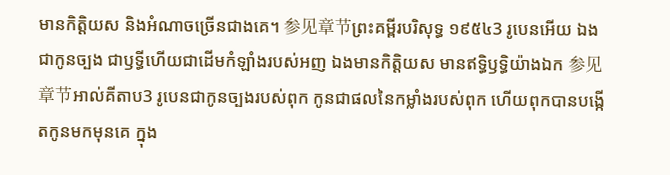មានកិត្តិយស និងអំណាចច្រើនជាងគេ។ 参见章节ព្រះគម្ពីរបរិសុទ្ធ ១៩៥៤3 រូបេនអើយ ឯងជាកូនច្បង ជាឫទ្ធីហើយជាដើមកំឡាំងរបស់អញ ឯងមានកិត្តិយស មានឥទ្ធិឫទ្ធិយ៉ាងឯក 参见章节អាល់គីតាប3 រូបេនជាកូនច្បងរបស់ពុក កូនជាផលនៃកម្លាំងរបស់ពុក ហើយពុកបានបង្កើតកូនមកមុនគេ ក្នុង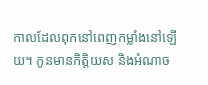កាលដែលពុកនៅពេញកម្លាំងនៅឡើយ។ កូនមានកិត្តិយស និងអំណាច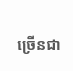ច្រើនជា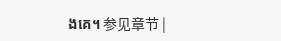ងគេ។ 参见章节 |